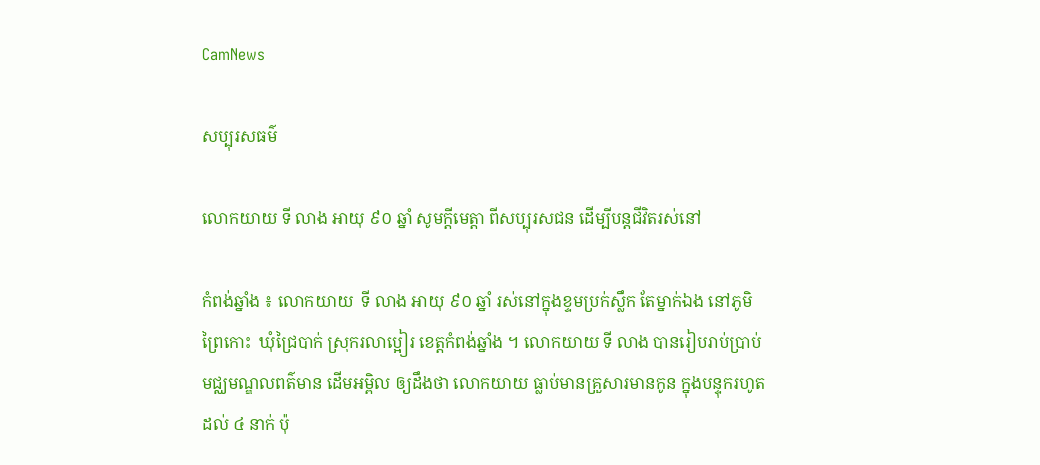CamNews

សប្បុរសធម៌

លោកយាយ ទី លាង អាយុ ៩០ ឆ្នាំ សូមក្តីមេត្តា ពីសប្បុរសជន ដើម្បីបន្តជីវិតរស់នៅ

កំពង់ឆ្នាំង ៖ លោកយាយ  ទី លាង អាយុ ៩០ ឆ្នាំ រស់នៅក្នុងខ្ទមប្រក់ស្លឹក តែម្នាក់ឯង នៅភូមិ
ព្រៃកោះ  ឃុំជ្រៃបាក់ ស្រុករលាប្អៀរ ខេត្តកំពង់ឆ្នាំង ។ លោកយាយ ទី លាង បានរៀបរាប់ប្រាប់
មជ្ឈមណ្ឌលពត៌មាន ដើមអម្ពិល ឲ្យដឹងថា លោកយាយ ធ្លាប់មានគ្រួសារមានកូន ក្នុងបន្ទុករហូត
ដល់ ៤ នាក់ ប៉ុ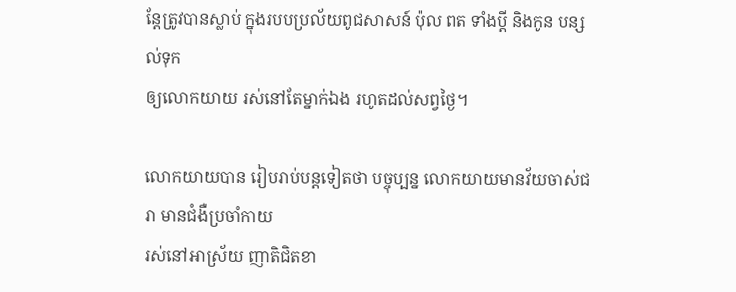ន្តែត្រូវបានស្លាប់ ក្នុងរបបប្រល័យពូជសាសន៍ ប៉ុល ពត ទាំងប្តី និងកូន បន្សល់ទុក
ឲ្យលោកយាយ រស់នៅតែម្នាក់ឯង រហូតដល់សព្វថ្ងៃ។

លោកយាយបាន រៀបរាប់បន្តទៀតថា បច្ចុប្បន្ន លោកយាយមានវ័យចាស់ជរា មានជំងឺប្រចាំកាយ
រស់នៅអាស្រ័យ ញាតិជិតខា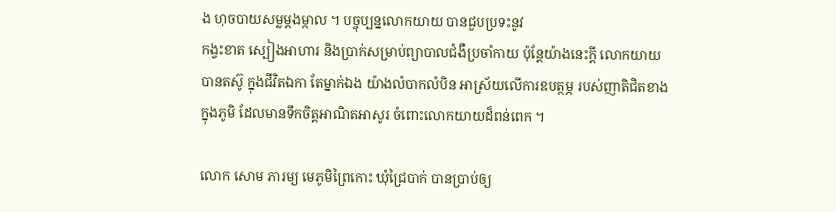ង ហុចបាយសម្លម្តងម្កាល ។ បច្ចុប្បន្នលោកយាយ បានជួបប្រទះនូវ
កង្វះខាត ស្បៀងអាហារ និងប្រាក់សម្រាប់ព្យាបាលជំងឺប្រចាំកាយ ប៉ុន្តែយ៉ាងនេះក្តី លោកយាយ
បានតស៊ូ ក្នុងជីវិតឯកា តែម្នាក់ឯង យ៉ាងលំបាកលំបិន អាស្រ័យលើការឧបត្ថម្ភ របស់ញាតិជិតខាង
ក្នុងភូមិ ដែលមានទឹកចិត្តអាណិតអាសូរ ចំពោះលោកយាយដ៏ពន់ពេក ។

លោក សោម ភារម្យ មេភូមិព្រៃកោះ ឃុំជ្រៃបាក់ បានប្រាប់ឲ្យ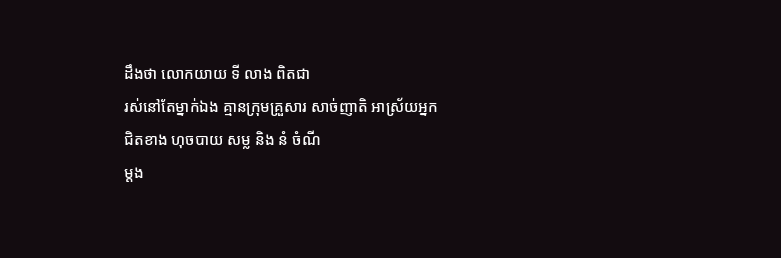ដឹងថា លោកយាយ ទី លាង ពិតជា
រស់នៅតែម្នាក់ឯង គ្មានក្រុមគ្រួសារ សាច់ញាតិ អាស្រ័យអ្នកជិតខាង ហុចបាយ សម្ល និង នំ ចំណី
ម្តង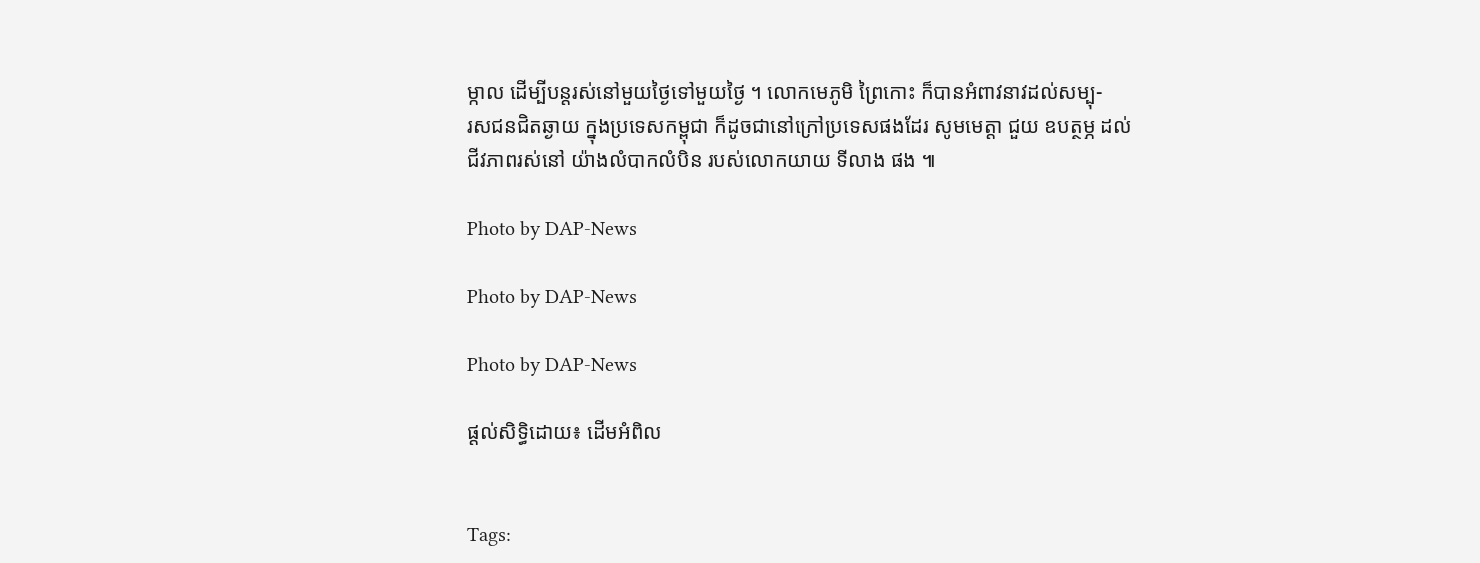ម្កាល ដើម្បីបន្តរស់នៅមួយថ្ងៃទៅមួយថ្ងៃ ។ លោកមេភូមិ ព្រៃកោះ ក៏បានអំពាវនាវដល់សម្បុ-
រសជនជិតឆ្ងាយ ក្នុងប្រទេសកម្ពុជា ក៏ដូចជានៅក្រៅប្រទេសផងដែរ សូមមេត្តា ជួយ ឧបត្ថម្ភ ដល់
ជីវភាពរស់នៅ យ៉ាងលំបាកលំបិន របស់លោកយាយ ទីលាង ផង ៕

Photo by DAP-News

Photo by DAP-News

Photo by DAP-News

ផ្តល់សិទ្ធិដោយ៖ ដើមអំពិល


Tags: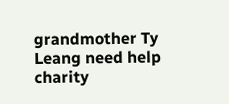grandmother Ty Leang need help charity